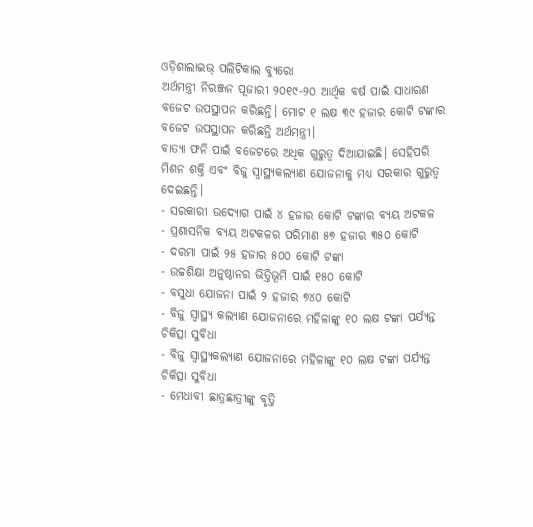ଓଡ଼ିଶାଲାଇଭ୍ ପଲିଟିକାଲ ବ୍ୟୁରୋ
ଅର୍ଥମନ୍ତ୍ରୀ ନିରଞ୍ଜନ ପୂଜାରୀ ୨୦୧୯-୨୦ ଆର୍ଥିକ ବର୍ଷ ପାଇଁ ସାଧାରଣ ବଜେଟ ଉପସ୍ଥାପନ କରିଛନ୍ତି। ମୋଟ ୧ ଲକ୍ଷ ୩୯ ହଜାର କୋଟି ଟଙ୍କାର ବଜେଟ ଉପସ୍ଥାପନ କରିଛନ୍ତି ଅର୍ଥମନ୍ତ୍ରୀ।
ବାତ୍ୟା ଫନି ପାଇଁ ବଜେଟରେ ଅଧିକ ଗୁରୁତ୍ୱ ଦିଆଯାଇଛି। ସେହିପରି ମିଶନ ଶକ୍ତି ଏବଂ ବିଜୁ ସ୍ୱାସ୍ଥ୍ୟକଲ୍ୟାଣ ଯୋଜନାକୁ ମଧ୍ୟ ସରକାର ଗୁରୁତ୍ୱ ଦେଇଛନ୍ତି।
- ସରକାରୀ ଉଦ୍ୟୋଗ ପାଇଁ ୪ ହଜାର କୋଟି ଟଙ୍କାର ବ୍ୟୟ ଅଟକଳ
- ପ୍ରଶାସନିକ ବ୍ୟୟ ଅଟକଳର ପରିମାଣ ୫୭ ହଜାର ୩୫୦ କୋଟି
- ଦରମା ପାଇଁ ୨୫ ହଜାର ୫୦୦ କୋଟି ଟଙ୍କା
- ଉଚ୍ଚଶିକ୍ଷା ଅନୁଷ୍ଠାନର ଭିତ୍ତିଭୂମି ପାଇଁ ୧୫୦ କୋଟି
- ବସୁଧା ଯୋଜନା ପାଇଁ ୨ ହଜାର ୭୪୦ କୋଟି
- ବିଜୁ ସ୍ୱାସ୍ଥ୍ୟ କଲ୍ୟାଣ ଯୋଜନାରେ ମହିଳାଙ୍କୁ ୧୦ ଲକ୍ଷ ଟଙ୍କା ପର୍ଯ୍ୟନ୍ତ ଚିକିତ୍ସା ସୁବିଧା
- ବିଜୁ ସ୍ୱାସ୍ଥ୍ୟକଲ୍ୟାଣ ଯୋଜନାରେ ମହିଳାଙ୍କୁ ୧୦ ଲକ୍ଷ ଟଙ୍କା ପର୍ଯ୍ୟନ୍ତ ଚିକିତ୍ସା ସୁବିଧା
- ମେଧାବୀ ଛାତ୍ରଛାତ୍ରୀଙ୍କୁ ବୃତ୍ତି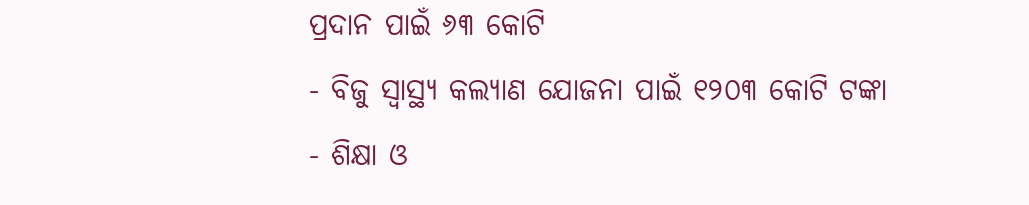ପ୍ରଦାନ ପାଇଁ ୬୩ କୋଟି
- ବିଜୁ ସ୍ୱାସ୍ଥ୍ୟ କଲ୍ୟାଣ ଯୋଜନା ପାଇଁ ୧୨୦୩ କୋଟି ଟଙ୍କା
- ଶିକ୍ଷା ଓ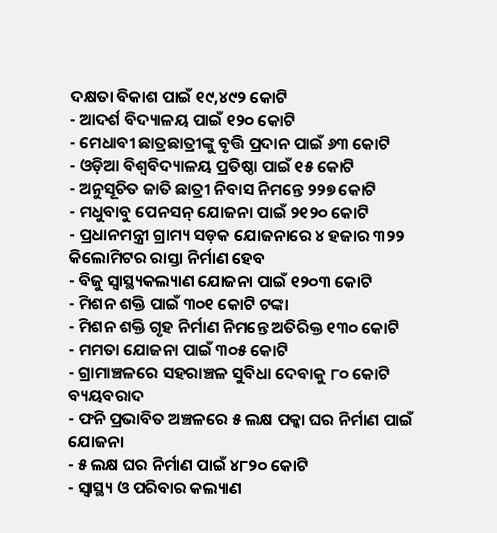ଦକ୍ଷତା ବିକାଶ ପାଇଁ ୧୯,୪୯୨ କୋଟି
- ଆଦର୍ଶ ବିଦ୍ୟାଳୟ ପାଇଁ ୧୨୦ କୋଟି
- ମେଧାବୀ ଛାତ୍ରଛାତ୍ରୀଙ୍କୁ ବୃତ୍ତି ପ୍ରଦାନ ପାଇଁ ୬୩ କୋଟି
- ଓଡ଼ିଆ ବିଶ୍ୱବିଦ୍ୟାଳୟ ପ୍ରତିଷ୍ଠା ପାଇଁ ୧୫ କୋଟି
- ଅନୁସୂଚିତ ଜାତି ଛାତ୍ରୀ ନିବାସ ନିମନ୍ତେ ୨୨୭ କୋଟି
- ମଧୁବାବୁ ପେନସନ୍ ଯୋଜନା ପାଇଁ ୨୧୨୦ କୋଟି
- ପ୍ରଧାନମନ୍ତ୍ରୀ ଗ୍ରାମ୍ୟ ସଡ଼କ ଯୋଜନାରେ ୪ ହଜାର ୩୨୨ କିଲୋମିଟର ରାସ୍ତା ନିର୍ମାଣ ହେବ
- ବିଜୁ ସ୍ୱାସ୍ଥ୍ୟକଲ୍ୟାଣ ଯୋଜନା ପାଇଁ ୧୨୦୩ କୋଟି
- ମିଶନ ଶକ୍ତି ପାଇଁ ୩୦୧ କୋଟି ଟଙ୍କା
- ମିଶନ ଶକ୍ତି ଗୃହ ନିର୍ମାଣ ନିମନ୍ତେ ଅତିରିକ୍ତ ୧୩୦ କୋଟି
- ମମତା ଯୋଜନା ପାଇଁ ୩୦୫ କୋଟି
- ଗ୍ରାମାଞ୍ଚଳରେ ସହରାଞ୍ଚଳ ସୁବିଧା ଦେବାକୁ ୮୦ କୋଟି ବ୍ୟୟବରାଦ
- ଫନି ପ୍ରଭାବିତ ଅଞ୍ଚଳରେ ୫ ଲକ୍ଷ ପକ୍କା ଘର ନିର୍ମାଣ ପାଇଁ ଯୋଜନା
- ୫ ଲକ୍ଷ ଘର ନିର୍ମାଣ ପାଇଁ ୪୮୨୦ କୋଟି
- ସ୍ୱାସ୍ଥ୍ୟ ଓ ପରିବାର କଲ୍ୟାଣ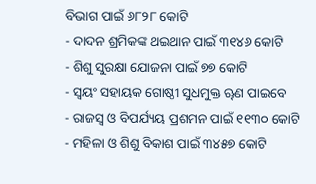ବିଭାଗ ପାଇଁ ୬୮୨୮ କୋଟି
- ଦାଦନ ଶ୍ରମିକଙ୍କ ଥଇଥାନ ପାଇଁ ୩୧୪୬ କୋଟି
- ଶିଶୁ ସୁରକ୍ଷା ଯୋଜନା ପାଇଁ ୭୭ କୋଟି
- ସ୍ୱୟଂ ସହାୟକ ଗୋଷ୍ଠୀ ସୁଧମୁକ୍ତ ୠଣ ପାଇବେ
- ରାଜସ୍ୱ ଓ ବିପର୍ଯ୍ୟୟ ପ୍ରଶମନ ପାଇଁ ୧୧୩୦ କୋଟି
- ମହିଳା ଓ ଶିଶୁ ବିକାଶ ପାଇଁ ୩୪୫୭ କୋଟି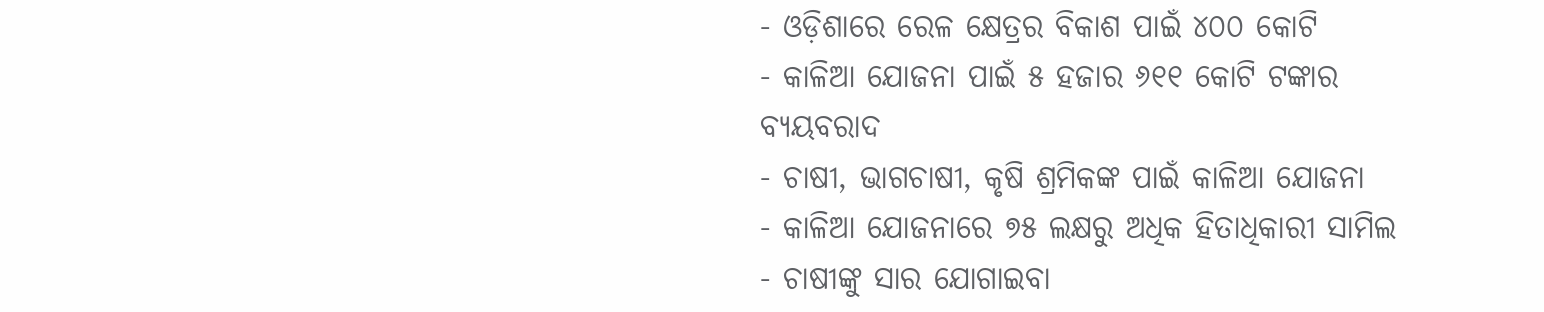- ଓଡ଼ିଶାରେ ରେଳ କ୍ଷେତ୍ରର ବିକାଶ ପାଇଁ ୪୦୦ କୋଟି
- କାଳିଆ ଯୋଜନା ପାଇଁ ୫ ହଜାର ୬୧୧ କୋଟି ଟଙ୍କାର ବ୍ୟୟବରାଦ
- ଚାଷୀ, ଭାଗଚାଷୀ, କୃଷି ଶ୍ରମିକଙ୍କ ପାଇଁ କାଳିଆ ଯୋଜନା
- କାଳିଆ ଯୋଜନାରେ ୭୫ ଲକ୍ଷରୁ ଅଧିକ ହିତାଧିକାରୀ ସାମିଲ
- ଚାଷୀଙ୍କୁ ସାର ଯୋଗାଇବା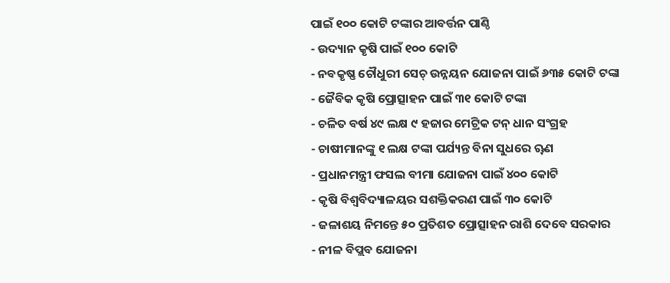ପାଇଁ ୧୦୦ କୋଟି ଟଙ୍କାର ଆବର୍ତ୍ତନ ପାଣ୍ଠି
- ଉଦ୍ୟାନ କୃଷି ପାଇଁ ୧୦୦ କୋଟି
- ନବକୃଷ୍ଣ ଚୌଧୁରୀ ସେଚ୍ ଉନ୍ନୟନ ଯୋଜନା ପାଇଁ ୬୩୫ କୋଟି ଟଙ୍କା
- ଜୈବିକ କୃଷି ପ୍ରୋତ୍ସାହନ ପାଇଁ ୩୧ କୋଟି ଟଙ୍କା
- ଚଳିତ ବର୍ଷ ୪୯ ଲକ୍ଷ ୯ ହଜାର ମେଟ୍ରିକ ଟନ୍ ଧାନ ସଂଗ୍ରହ
- ଚାଷୀମାନଙ୍କୁ ୧ ଲକ୍ଷ ଟଙ୍କା ପର୍ଯ୍ୟନ୍ତ ବିନା ସୁଧରେ ୠଣ
- ପ୍ରଧାନମନ୍ତ୍ରୀ ଫସଲ ବୀମା ଯୋଜନା ପାଇଁ ୪୦୦ କୋଟି
- କୃଷି ବିଶ୍ୱବିଦ୍ୟାଳୟର ସଶକ୍ତିକରଣ ପାଇଁ ୩୦ କୋଟି
- ଜଳାଶୟ ନିମନ୍ତେ ୫୦ ପ୍ରତିଶତ ପ୍ରୋତ୍ସାହନ ରାଶି ଦେବେ ସରକାର
- ନୀଳ ବିପ୍ଲବ ଯୋଜନା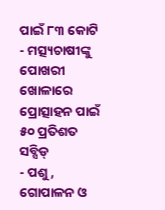ପାଇଁ ୮୩ କୋଟି
- ମତ୍ସ୍ୟଚାଷୀଙ୍କୁ ପୋଖରୀ ଖୋଳାରେ ପ୍ରୋତ୍ସାହନ ପାଇଁ ୫୦ ପ୍ରତିଶତ ସବ୍ସିଡ୍
- ପଶୁ, ଗୋପାଳନ ଓ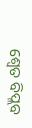ଶ୍ୱେତ ବିପ୍ଲବ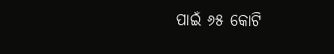ପାଇଁ ୬୫ କୋଟି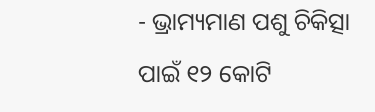- ଭ୍ରାମ୍ୟମାଣ ପଶୁ ଚିକିତ୍ସା ପାଇଁ ୧୨ କୋଟି